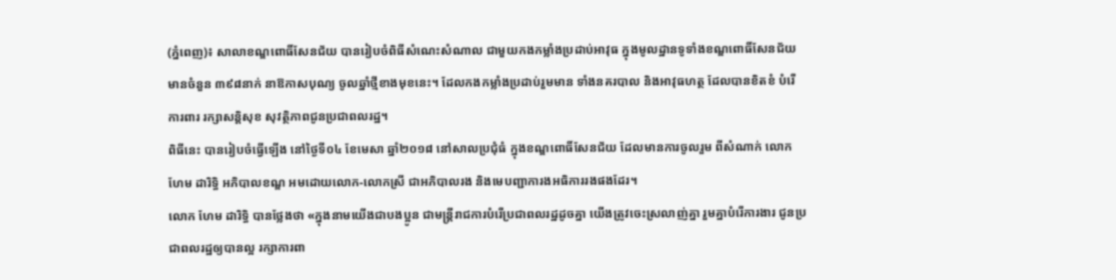(ភ្នំពេញ)៖ សាលាខណ្ឌពោធិ៍សែនជ័យ បានរៀបចំពិធីសំណេះសំណាល ជាមួយកងកម្លាំងប្រដាប់អាវុធ ក្នុងមូលដ្ឋានទូទាំងខណ្ឌពោធិ៍សែនជ័យ មានចំនួន ៣៩៨នាក់ នាឱកាសបុណ្យ ចូលឆ្នាំថ្មីខាងមុខនេះ។ ដែលកងកម្លាំងប្រដាប់រួមមាន ទាំងនគរបាល និងអាវុធហត្ថ ដែលបានខិតខំ បំរើការពារ រក្សាសន្តិសុខ សុវត្ថិភាពជូនប្រជាពលរដ្ឋ។
ពិធីនេះ បានរៀបចំធ្វើឡើង នៅថ្ងៃទី០៤ ខែមេសា ឆ្នាំ២០១៨ នៅសាលប្រជុំធំ ក្នុងខណ្ឌពោធិ៍សែនជ័យ ដែលមានការចូលរួម ពីសំណាក់ លោក ហែម ដារិទ្ធិ អភិបាលខណ្ឌ អមដោយលោក-លោកស្រី ជាអភិបាលរង និងមេបញ្ជាការងអធិការរងផងដែរ។
លោក ហែម ដារិទ្ធិ បានថ្លែងថា «ក្នុងនាមយើងជាបងប្អូន ជាមន្ត្រីរាជការបំរើប្រជាពលរដ្ឋដូចគ្នា យើងត្រូវចេះស្រលាញ់គ្នា រួមគ្នាបំរើការងារ ជូនប្រជាពលរដ្ឋឲ្យបានល្អ រក្សាការពា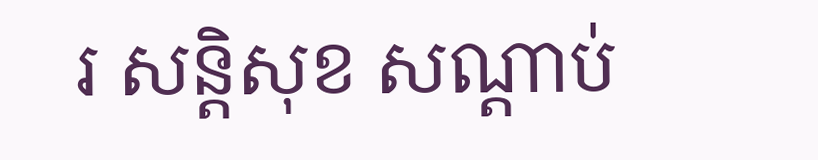រ សន្តិសុខ សណ្តាប់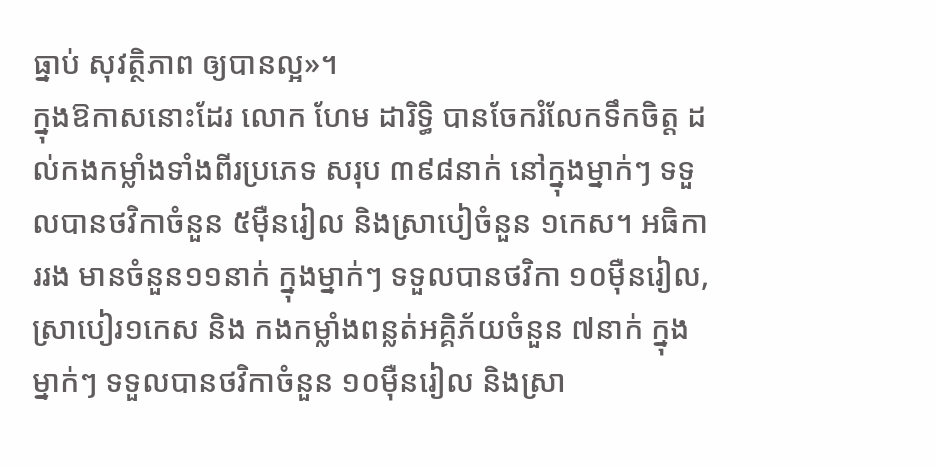ធ្នាប់ សុវត្ថិភាព ឲ្យបានល្អ»។
ក្នុងឱកាសនោះដែរ លោក ហែម ដារិទ្ធិ បានចែករំលែកទឹកចិត្ត ដល់កងកម្លាំងទាំងពីរប្រភេទ សរុប ៣៩៨នាក់ នៅក្នុងម្នាក់ៗ ទទួលបានថវិកាចំនួន ៥ម៉ឺនរៀល និងស្រាបៀចំនួន ១កេស។ អធិការរង មានចំនួន១១នាក់ ក្នុងម្នាក់ៗ ទទួលបានថវិកា ១០ម៉ឺនរៀល, ស្រាបៀរ១កេស និង កងកម្លាំងពន្លត់អគ្គិភ័យចំនួន ៧នាក់ ក្នុងម្នាក់ៗ ទទួលបានថវិកាចំនួន ១០ម៉ឺនរៀល និងស្រា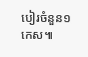បៀរចំនួន១កេស៕